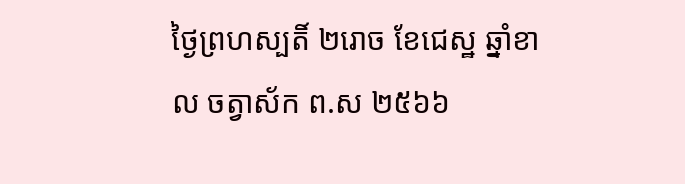ថ្ងៃព្រហស្បតិ៍ ២រោច ខែជេស្ឋ ឆ្នាំខាល ចត្វាស័ក ព.ស ២៥៦៦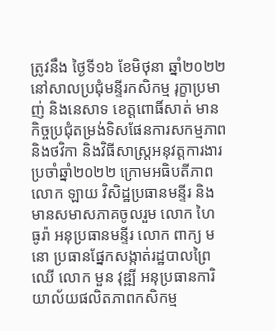ត្រូវនឹង ថ្ងៃទី១៦ ខែមិថុនា ឆ្នាំ២០២២ នៅសាលប្រជុំមន្ទីរកសិកម្ម រុក្ខាប្រមាញ់ និងនេសាទ ខេត្តពោធិ៍សាត់ មានកិច្ចប្រជុំតម្រង់ទិសផែនការសកម្មភាពនិងថវិកា និងវិធីសាស្រ្តអនុវត្តការងារ ប្រចាំឆ្នាំ២០២២ ក្រោមអធិបតីភាព លោក ឡាយ វិសិដ្ឋប្រធានមន្ទីរ និងមានសមាសភាគចូលរួម លោក ហៃ ធូរ៉ា អនុប្រធានមន្ទីរ លោក ពាក្យ មនោ ប្រធានផ្នែកសង្កាត់រដ្ឋបាលព្រៃឈេី លោក មួន វុឌ្ឍី អនុប្រធានការិយាល័យផលិតភាពកសិកម្ម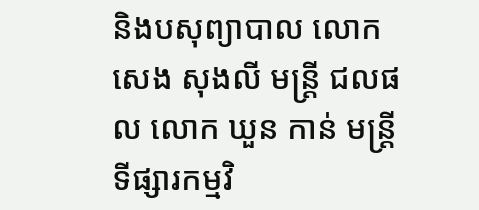និងបសុព្យាបាល លោក សេង សុងលី មន្រ្ដី ជលផល លោក ឃួន កាន់ មន្រ្ដីទីផ្សារកម្មវិ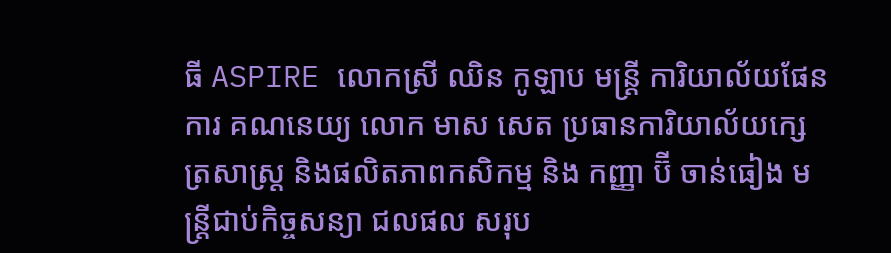ធី ASPIRE លោកស្រី ឈិន កូឡាប មន្រ្ដី ការិយាល័យផែនការ គណនេយ្យ លោក មាស សេត ប្រធានការិយាល័យក្សេត្រសាស្រ្ត និងផលិតភាពកសិកម្ម និង កញ្ញា ប៊ី ចាន់ធៀង មន្រ្ដីជាប់កិច្ចសន្យា ជលផល សរុប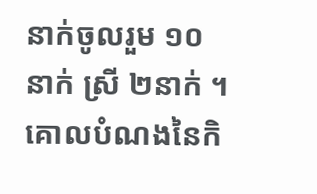នាក់ចូលរួម ១០នាក់ ស្រី ២នាក់ ។
គោលបំណងនៃកិ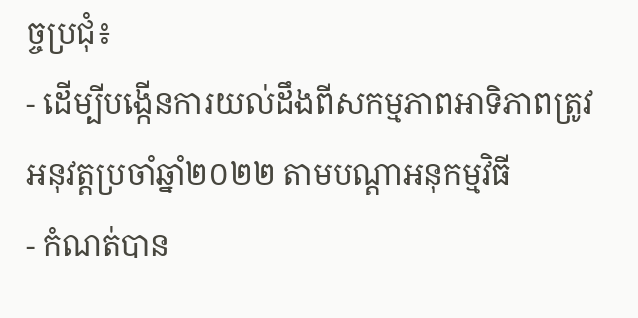ច្ចប្រជុំ៖
- ដេីម្បីបង្កេីនការយល់ដឹងពីសកម្មភាពអាទិភាពត្រូវអនុវត្តប្រចាំឆ្នាំ២០២២ តាមបណ្ដាអនុកម្មវិធី
- កំណត់បាន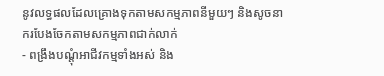នូវលទ្ធផលដែលគ្រោងទុកតាមសកម្មភាពនីមួយៗ និងសូចនាករបែងចែកតាមសកម្មភាពជាក់លាក់
- ពង្រឹងបណ្តុំអាជីវកម្មទាំងអស់ និង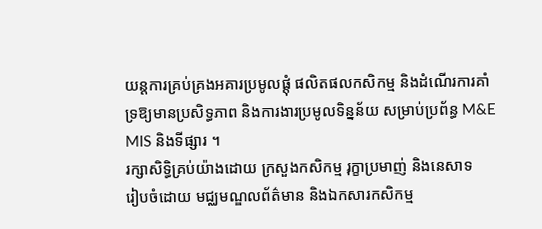យន្តការគ្រប់គ្រងអគារប្រមូលផ្ដុំ ផលិតផលកសិកម្ម និងដំណេីរការគាំទ្រឱ្យមានប្រសិទ្ធភាព និងការងារប្រមូលទិន្នន័យ សម្រាប់ប្រព័ន្ធ M&E MIS និងទីផ្សារ ។
រក្សាសិទិ្ធគ្រប់យ៉ាងដោយ ក្រសួងកសិកម្ម រុក្ខាប្រមាញ់ និងនេសាទ
រៀបចំដោយ មជ្ឈមណ្ឌលព័ត៌មាន និងឯកសារកសិកម្ម